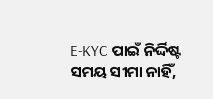E-KYC ପାଇଁ ନିର୍ଦ୍ଦିଷ୍ଟ ସମୟ ସୀମା ନାହିଁ,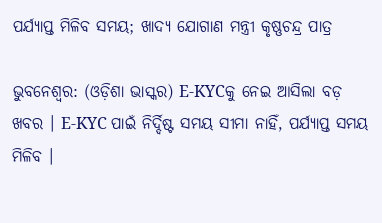ପର୍ଯ୍ୟାପ୍ତ ମିଳିବ ସମୟ; ଖାଦ୍ୟ ଯୋଗାଣ ମନ୍ତ୍ରୀ କୃଷ୍ଣଚନ୍ଦ୍ର ପାତ୍ର

ଭୁବନେଶ୍ୱର: (ଓଡ଼ିଶା ଭାସ୍କର) E-KYCକୁ ନେଇ ଆସିଲା ବଡ଼ ଖବର । E-KYC ପାଇଁ ନିର୍ଦ୍ଦିଷ୍ଟ ସମୟ ସୀମା ନାହିଁ, ପର୍ଯ୍ୟାପ୍ତ ସମୟ ମିଳିବ ।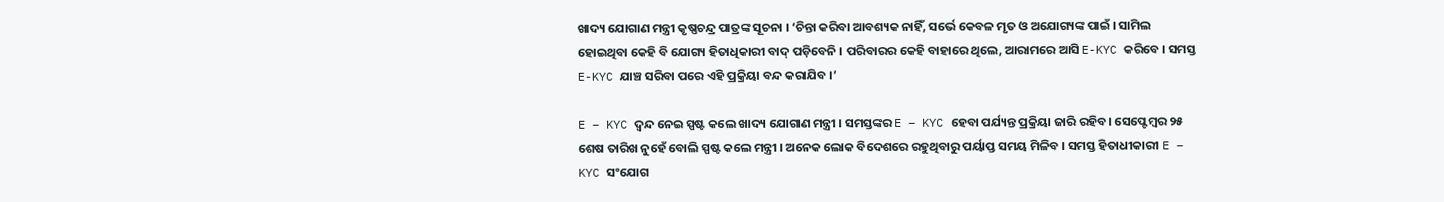ଖାଦ୍ୟ ଯୋଗାଣ ମନ୍ତ୍ରୀ କୃଷ୍ଣଚନ୍ଦ୍ର ପାତ୍ରଙ୍କ ସୂଚନା । ‘ଚିନ୍ତା କରିବା ଆବଶ୍ୟକ ନାହିଁ, ସର୍ଭେ କେବଳ ମୃତ ଓ ଅଯୋଗ୍ୟଙ୍କ ପାଇଁ । ସାମିଲ ହୋଇଥିବା କେହି ବି ଯୋଗ୍ୟ ହିତାଧିକାରୀ ବାଦ୍ ପଡ଼ିବେନି । ପରିବାରର କେହି ବାହାରେ ଥିଲେ, ଆରାମରେ ଆସି E-KYC କରିବେ । ସମସ୍ତ E-KYC ଯାଞ୍ଚ ସରିବା ପରେ ଏହି ପ୍ରକ୍ରିୟା ବନ୍ଦ କରାଯିବ ।’

E – KYC ଦ୍ଵନ୍ଦ ନେଇ ସ୍ପଷ୍ଟ କଲେ ଖାଦ୍ୟ ଯୋଗାଣ ମନ୍ତ୍ରୀ । ସମସ୍ତଙ୍କର E – KYC ହେବା ପର୍ଯ୍ୟନ୍ତ ପ୍ରକ୍ରିୟା ଜାରି ରହିବ। ସେପ୍ଟେମ୍ବର ୨୫ ଶେଷ ତାରିଖ ନୁହେଁ ବୋଲି ସ୍ପଷ୍ଟ କଲେ ମନ୍ତ୍ରୀ । ଅନେକ ଲୋକ ବିଦେଶରେ ରହୁଥିବାରୁ ପର୍ୟାପ୍ତ ସମୟ ମିଳିବ । ସମସ୍ତ ହିତାଧୀକାରୀ E – KYC ସଂଯୋଗ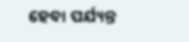ହେବା ପର୍ଯ୍ୟନ୍ତ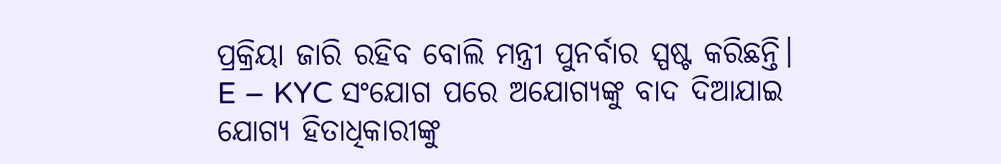ପ୍ରକ୍ରିୟା ଜାରି ରହିବ ବୋଲି ମନ୍ତ୍ରୀ ପୁନର୍ବାର ସ୍ପଷ୍ଟ କରିଛନ୍ତି। E – KYC ସଂଯୋଗ ପରେ ଅଯୋଗ୍ୟଙ୍କୁ ବାଦ ଦିଆଯାଇ ଯୋଗ୍ୟ ହିତାଧିକାରୀଙ୍କୁ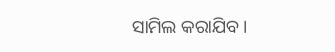ସାମିଲ କରାଯିବ ।